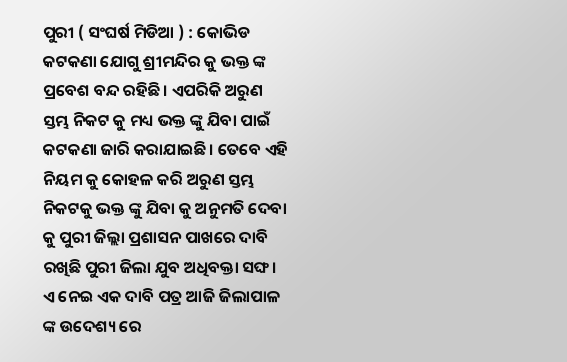ପୁରୀ ( ସଂଘର୍ଷ ମିଡିଆ ) : କୋଭିଡ କଟକଣା ଯୋଗୁ ଶ୍ରୀମନ୍ଦିର କୁ ଭକ୍ତ ଙ୍କ ପ୍ରବେଶ ବନ୍ଦ ରହିଛି। ଏପରିକି ଅରୁଣ ସ୍ତମ୍ଭ ନିକଟ କୁ ମଧ୍ୟ ଭକ୍ତ ଙ୍କୁ ଯିବା ପାଇଁ କଟକଣା ଜାରି କରାଯାଇଛି। ତେବେ ଏହି ନିୟମ କୁ କୋହଳ କରି ଅରୁଣ ସ୍ତମ୍ଭ ନିକଟକୁ ଭକ୍ତ ଙ୍କୁ ଯିବା କୁ ଅନୁମତି ଦେବା କୁ ପୁରୀ ଜିଲ୍ଲା ପ୍ରଶାସନ ପାଖରେ ଦାବି ରଖିଛି ପୁରୀ ଜିଲା ଯୁବ ଅଧିବକ୍ତା ସଙ୍ଘ। ଏ ନେଇ ଏକ ଦାବି ପତ୍ର ଆଜି ଜିଲାପାଳ ଙ୍କ ଉଦେଶ୍ୟ ରେ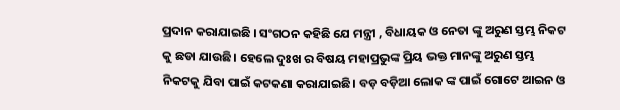ପ୍ରଦାନ କରାଯାଇଛି । ସଂଗଠନ କହିଛି ଯେ ମନ୍ତ୍ରୀ , ବିଧାୟକ ଓ ନେତା ଙ୍କୁ ଅରୁଣ ସ୍ତମ୍ଭ ନିକଟ କୁ ଛଡା ଯାଉଛି। ହେଲେ ଦୁଃଖ ର ବିଷୟ ମହାପ୍ରଭୁଙ୍କ ପ୍ରିୟ ଭକ୍ତ ମାନଙ୍କୁ ଅରୁଣ ସ୍ତମ୍ଭ ନିକଟକୁ ଯିବା ପାଇଁ କଟକଣା କରାଯାଇଛି। ବଡ଼ ବଡ଼ିଆ ଲୋକ ଙ୍କ ପାଇଁ ଗୋଟେ ଆଇନ ଓ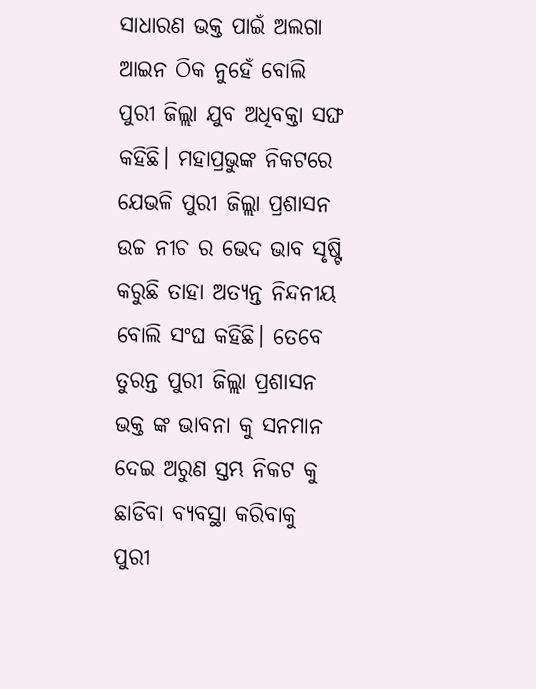ସାଧାରଣ ଭକ୍ତ ପାଇଁ ଅଲଗା ଆଇନ ଠିକ ନୁହେଁ ବୋଲି ପୁରୀ ଜିଲ୍ଲା ଯୁବ ଅଧିବକ୍ତା ସଙ୍ଘ କହିଛି। ମହାପ୍ରଭୁଙ୍କ ନିକଟରେ ଯେଭଳି ପୁରୀ ଜିଲ୍ଲା ପ୍ରଶାସନ ଉଚ୍ଚ ନୀଚ ର ଭେଦ ଭାବ ସୃଷ୍ଟି କରୁଛି ତାହା ଅତ୍ୟନ୍ତ ନିନ୍ଦନୀୟ ବୋଲି ସଂଘ କହିଛି। ତେବେ ତୁରନ୍ତ ପୁରୀ ଜିଲ୍ଲା ପ୍ରଶାସନ ଭକ୍ତ ଙ୍କ ଭାବନା କୁ ସନମାନ ଦେଇ ଅରୁଣ ସ୍ତମ୍ଭ ନିକଟ କୁ ଛାଡିବା ବ୍ୟବସ୍ଥା କରିବାକୁ ପୁରୀ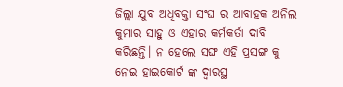ଜିଲ୍ଲା ଯୁବ ଅଧିବକ୍ତା ସଂଘ ର ଆବାହକ ଅନିଲ କୁମାର ସାହୁ ଓ ଏହାର କର୍ମକର୍ତା ଦାବି କରିଛନ୍ତି। ନ ହେଲେ ସଙ୍ଘ ଏହି ପ୍ରସଙ୍ଗ କୁ ନେଇ ହାଇକୋର୍ଟ ଙ୍କ ଦ୍ୱାରସ୍ଥ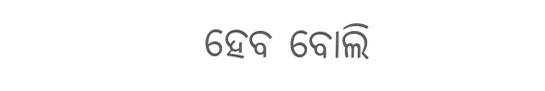ହେବ ବୋଲି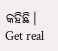କହିଛି।
Get real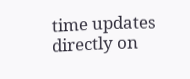time updates directly on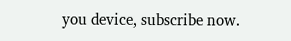you device, subscribe now.